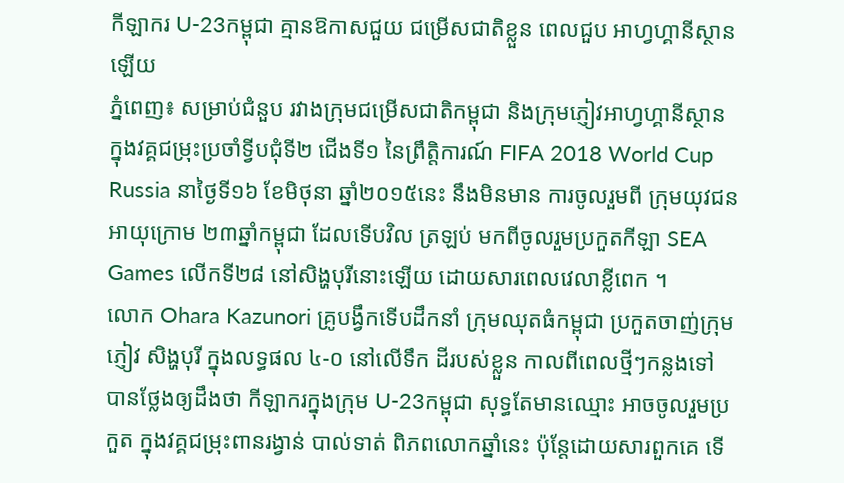កីឡាករ U-23កម្ពុជា គ្មានឱកាសជួយ ជម្រើសជាតិខ្លួន ពេលជួប អាហ្វហ្គានីស្ថានឡើយ
ភ្នំពេញ៖ សម្រាប់ជំនួប រវាងក្រុមជម្រើសជាតិកម្ពុជា និងក្រុមភ្ញៀវអាហ្វហ្គានីស្ថាន ក្នុងវគ្គជម្រុះប្រចាំទ្វីបជុំទី២ ជើងទី១ នៃព្រឹត្តិការណ៍ FIFA 2018 World Cup Russia នាថ្ងៃទី១៦ ខែមិថុនា ឆ្នាំ២០១៥នេះ នឹងមិនមាន ការចូលរួមពី ក្រុមយុវជន អាយុក្រោម ២៣ឆ្នាំកម្ពុជា ដែលទើបវិល ត្រឡប់ មកពីចូលរួមប្រកួតកីឡា SEA Games លើកទី២៨ នៅសិង្ហបុរីនោះឡើយ ដោយសារពេលវេលាខ្លីពេក ។
លោក Ohara Kazunori គ្រូបង្វឹកទើបដឹកនាំ ក្រុមឈុតធំកម្ពុជា ប្រកួតចាញ់ក្រុមភ្ញៀវ សិង្ហបុរី ក្នុងលទ្ធផល ៤-០ នៅលើទឹក ដីរបស់ខ្លួន កាលពីពេលថ្មីៗកន្លងទៅ បានថ្លែងឲ្យដឹងថា កីឡាករក្នុងក្រុម U-23កម្ពុជា សុទ្ធតែមានឈ្មោះ អាចចូលរួមប្រកួត ក្នុងវគ្គជម្រុះពានរង្វាន់ បាល់ទាត់ ពិភពលោកឆ្នាំនេះ ប៉ុន្ដែដោយសារពួកគេ ទើ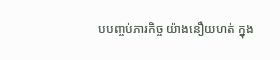បបញ្ចប់ភារកិច្ច យ៉ាងនឿយហត់ ក្នុង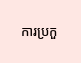ការប្រកួ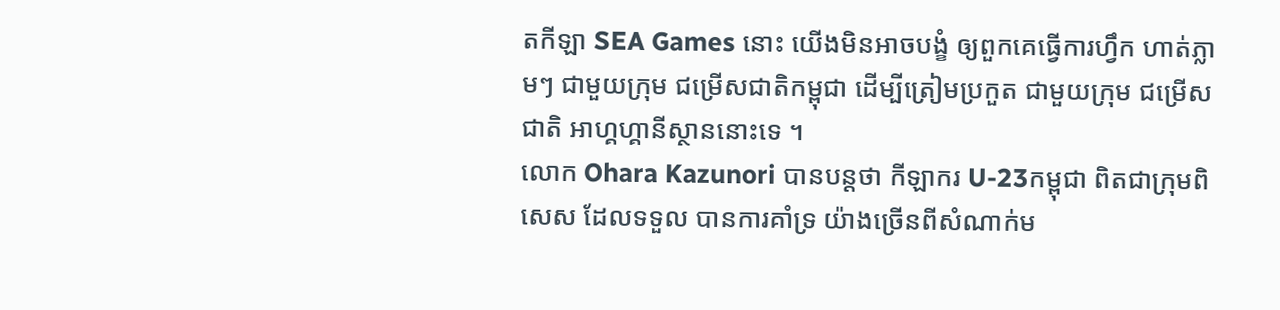តកីឡា SEA Games នោះ យើងមិនអាចបង្ខំ ឲ្យពួកគេធ្វើការហ្វឹក ហាត់ភ្លាមៗ ជាមួយក្រុម ជម្រើសជាតិកម្ពុជា ដើម្បីត្រៀមប្រកួត ជាមួយក្រុម ជម្រើសជាតិ អាហ្គហ្គានីស្ថាននោះទេ ។
លោក Ohara Kazunori បានបន្ដថា កីឡាករ U-23កម្ពុជា ពិតជាក្រុមពិសេស ដែលទទួល បានការគាំទ្រ យ៉ាងច្រើនពីសំណាក់ម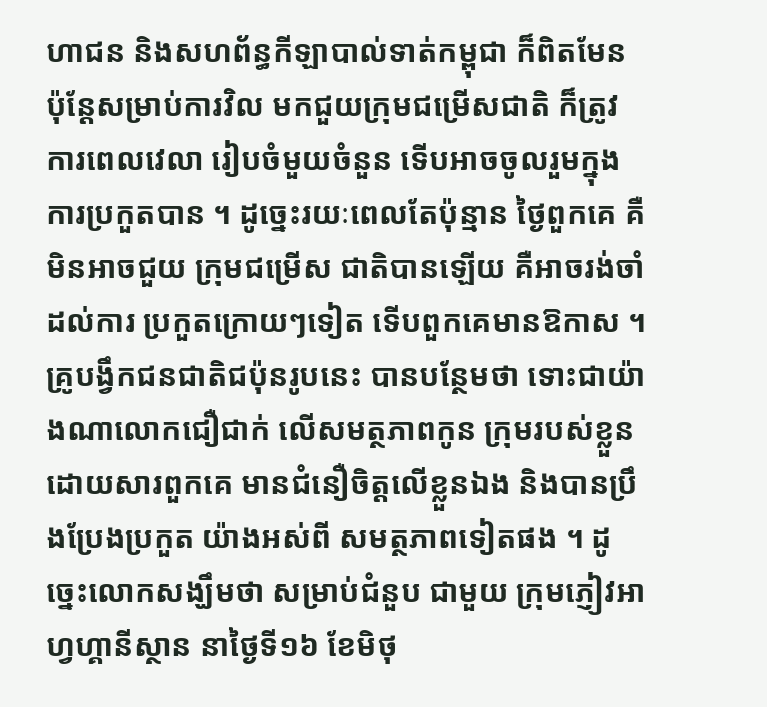ហាជន និងសហព័ន្ធកីឡាបាល់ទាត់កម្ពុជា ក៏ពិតមែន ប៉ុន្ដែសម្រាប់ការវិល មកជួយក្រុមជម្រើសជាតិ ក៏ត្រូវការពេលវេលា រៀបចំមួយចំនួន ទើបអាចចូលរួមក្នុងការប្រកួតបាន ។ ដូច្នេះរយៈពេលតែប៉ុន្មាន ថៃ្ងពួកគេ គឺមិនអាចជួយ ក្រុមជម្រើស ជាតិបានឡើយ គឺអាចរង់ចាំដល់ការ ប្រកួតក្រោយៗទៀត ទើបពួកគេមានឱកាស ។
គ្រូបង្វឹកជនជាតិជប៉ុនរូបនេះ បានបន្ថែមថា ទោះជាយ៉ាងណាលោកជឿជាក់ លើសមត្ថភាពកូន ក្រុមរបស់ខ្លួន ដោយសារពួកគេ មានជំនឿចិត្តលើខ្លួនឯង និងបានប្រឹងប្រែងប្រកួត យ៉ាងអស់ពី សមត្ថភាពទៀតផង ។ ដូច្នេះលោកសង្ឃឹមថា សម្រាប់ជំនួប ជាមួយ ក្រុមភ្ញៀវអាហ្វហ្គានីស្ថាន នាថ្ងៃទី១៦ ខែមិថុ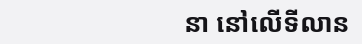នា នៅលើទីលាន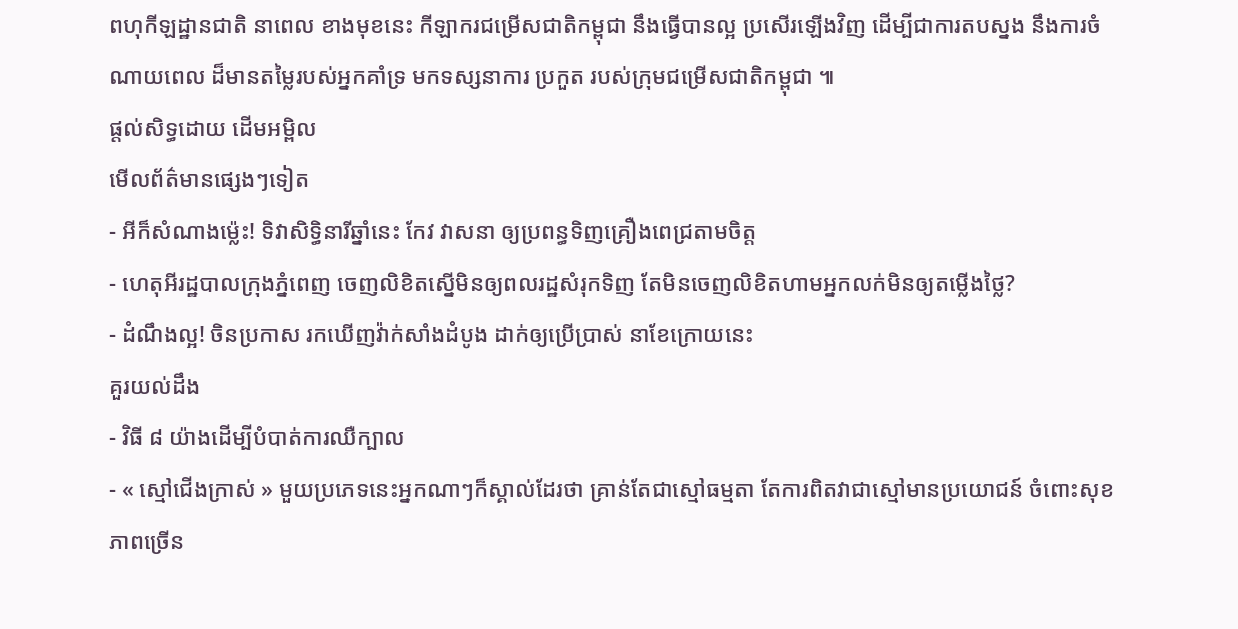ពហុកីឡដ្ឋានជាតិ នាពេល ខាងមុខនេះ កីឡាករជម្រើសជាតិកម្ពុជា នឹងធ្វើបានល្អ ប្រសើរឡើងវិញ ដើម្បីជាការតបស្នង នឹងការចំណាយពេល ដ៏មានតម្លៃរបស់អ្នកគាំទ្រ មកទស្សនាការ ប្រកួត របស់ក្រុមជម្រើសជាតិកម្ពុជា ៕
ផ្តល់សិទ្ធដោយ ដើមអម្ពិល
មើលព័ត៌មានផ្សេងៗទៀត
- អីក៏សំណាងម្ល៉េះ! ទិវាសិទ្ធិនារីឆ្នាំនេះ កែវ វាសនា ឲ្យប្រពន្ធទិញគ្រឿងពេជ្រតាមចិត្ត
- ហេតុអីរដ្ឋបាលក្រុងភ្នំពេញ ចេញលិខិតស្នើមិនឲ្យពលរដ្ឋសំរុកទិញ តែមិនចេញលិខិតហាមអ្នកលក់មិនឲ្យតម្លើងថ្លៃ?
- ដំណឹងល្អ! ចិនប្រកាស រកឃើញវ៉ាក់សាំងដំបូង ដាក់ឲ្យប្រើប្រាស់ នាខែក្រោយនេះ
គួរយល់ដឹង
- វិធី ៨ យ៉ាងដើម្បីបំបាត់ការឈឺក្បាល
- « ស្មៅជើងក្រាស់ » មួយប្រភេទនេះអ្នកណាៗក៏ស្គាល់ដែរថា គ្រាន់តែជាស្មៅធម្មតា តែការពិតវាជាស្មៅមានប្រយោជន៍ ចំពោះសុខភាពច្រើន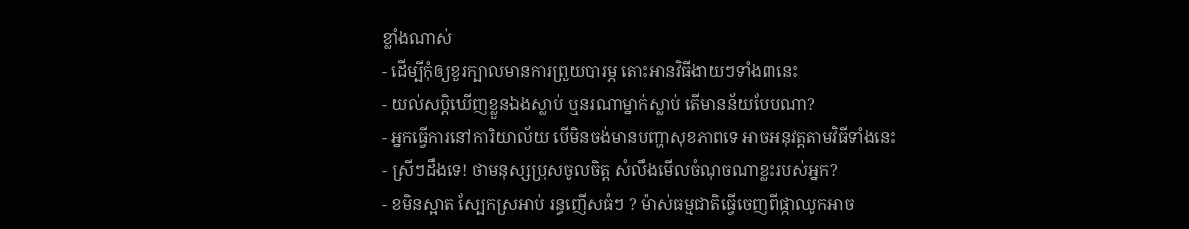ខ្លាំងណាស់
- ដើម្បីកុំឲ្យខួរក្បាលមានការព្រួយបារម្ភ តោះអានវិធីងាយៗទាំង៣នេះ
- យល់សប្តិឃើញខ្លួនឯងស្លាប់ ឬនរណាម្នាក់ស្លាប់ តើមានន័យបែបណា?
- អ្នកធ្វើការនៅការិយាល័យ បើមិនចង់មានបញ្ហាសុខភាពទេ អាចអនុវត្តតាមវិធីទាំងនេះ
- ស្រីៗដឹងទេ! ថាមនុស្សប្រុសចូលចិត្ត សំលឹងមើលចំណុចណាខ្លះរបស់អ្នក?
- ខមិនស្អាត ស្បែកស្រអាប់ រន្ធញើសធំៗ ? ម៉ាស់ធម្មជាតិធ្វើចេញពីផ្កាឈូកអាច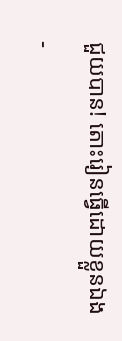ជួយបាន! តោះរៀនធ្វើដោយខ្លួនឯង
-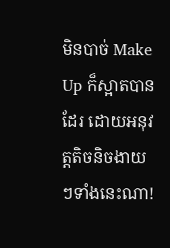មិនបាច់ Make Up ក៏ស្អាតបានដែរ ដោយអនុវត្តតិចនិចងាយៗទាំងនេះណា!